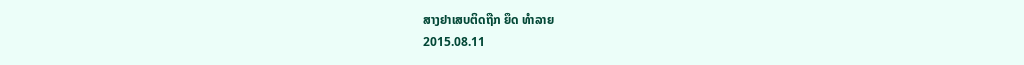ສາງຢາເສບຕິດຖືກ ຍຶດ ທໍາລາຍ
2015.08.11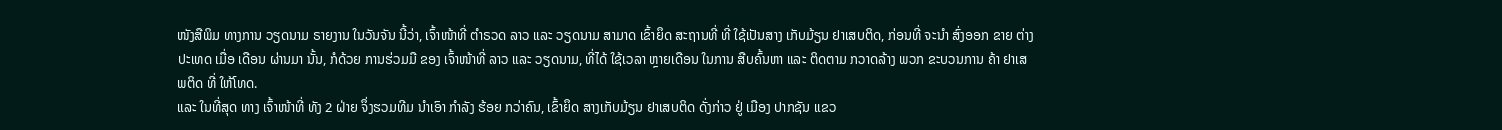ໜັງສືພິມ ທາງການ ວຽດນາມ ຣາຍງານ ໃນວັນຈັນ ນີ້ວ່າ, ເຈົ້າໜ້າທີ່ ຕຳຣວດ ລາວ ແລະ ວຽດນາມ ສາມາດ ເຂົ້າຍຶດ ສະຖານທີ່ ທີ່ ໃຊ້ເປັນສາງ ເກັບມ້ຽນ ຢາເສບຕິດ, ກ່ອນທີ່ ຈະນຳ ສົ່ງອອກ ຂາຍ ຕ່າງ ປະເທດ ເມື່ອ ເດືອນ ຜ່ານມາ ນັ້ນ, ກໍດ້ວຍ ການຮ່ວມມື ຂອງ ເຈົ້າໜ້າທີ່ ລາວ ແລະ ວຽດນາມ, ທີ່ໄດ້ ໃຊ້ເວລາ ຫຼາຍເດືອນ ໃນການ ສືບຄົ້ນຫາ ແລະ ຕິດຕາມ ກວາດລ້າງ ພວກ ຂະບວນການ ຄ້າ ຢາເສພຕິດ ທີ່ ໃຫ້ໂທດ.
ແລະ ໃນທີ່ສຸດ ທາງ ເຈົ້າໜ້າທີ່ ທັງ 2 ຝ່າຍ ຈຶ່ງຮວມທີມ ນຳເອົາ ກຳລັງ ຮ້ອຍ ກວ່າຄົນ, ເຂົ້າຍຶດ ສາງເກັບມ້ຽນ ຢາເສບຕິດ ດັ່ງກ່າວ ຢູ່ ເມືອງ ປາກຊັນ ແຂວ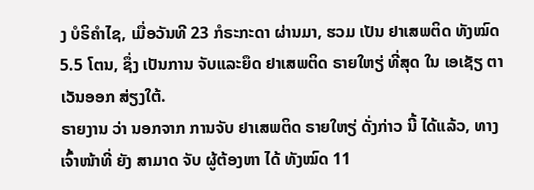ງ ບໍຣິຄຳໄຊ, ເມື່ອວັນທີ 23 ກໍຣະກະດາ ຜ່ານມາ, ຮວມ ເປັນ ຢາເສພຕິດ ທັງໝົດ 5.5 ໂຕນ, ຊຶ່ງ ເປັນການ ຈັບແລະຍຶດ ຢາເສພຕິດ ຣາຍໃຫຽ່ ທີ່ສຸດ ໃນ ເອເຊັຽ ຕາເວັນອອກ ສ່ຽງໃຕ້.
ຣາຍງານ ວ່າ ນອກຈາກ ການຈັບ ຢາເສພຕິດ ຣາຍໃຫຽ່ ດັ່ງກ່າວ ນີ້ ໄດ້ແລ້ວ, ທາງ ເຈົ້າໜ້າທີ່ ຍັງ ສາມາດ ຈັບ ຜູ້ຕ້ອງຫາ ໄດ້ ທັງໝົດ 11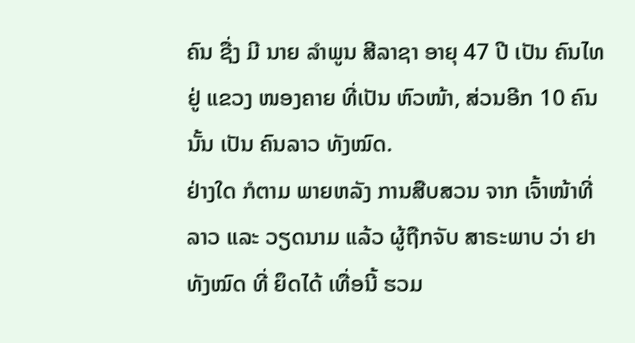ຄົນ ຊື່ງ ມີ ນາຍ ລຳພູນ ສີລາຊາ ອາຍຸ 47 ປີ ເປັນ ຄົນໄທ ຢູ່ ແຂວງ ໜອງຄາຍ ທີ່ເປັນ ຫົວໜ້າ, ສ່ວນອີກ 10 ຄົນ ນັ້ນ ເປັນ ຄົນລາວ ທັງໝົດ.
ຢ່າງໃດ ກໍຕາມ ພາຍຫລັງ ການສືບສວນ ຈາກ ເຈົ້າໜ້າທີ່ ລາວ ແລະ ວຽດນາມ ແລ້ວ ຜູ້ຖືກຈັບ ສາຣະພາບ ວ່າ ຢາ ທັງໝົດ ທີ່ ຍຶດໄດ້ ເທື່ອນີ້ ຮວມ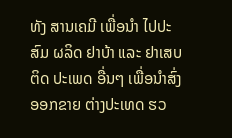ທັງ ສານເຄມີ ເພື່ອນຳ ໄປປະສົມ ຜລິດ ຢາບ້າ ແລະ ຢາເສບຕິດ ປະເພດ ອື່ນໆ ເພື່ອນຳສົ່ງ ອອກຂາຍ ຕ່າງປະເທດ ຮວ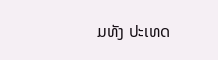ມທັງ ປະເທດ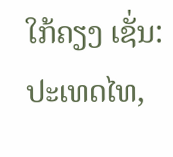ໃກ້ຄຽງ ເຊັ່ນ: ປະເທດໄທ,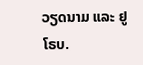ວຽດນາມ ແລະ ຢູໂຣບ.